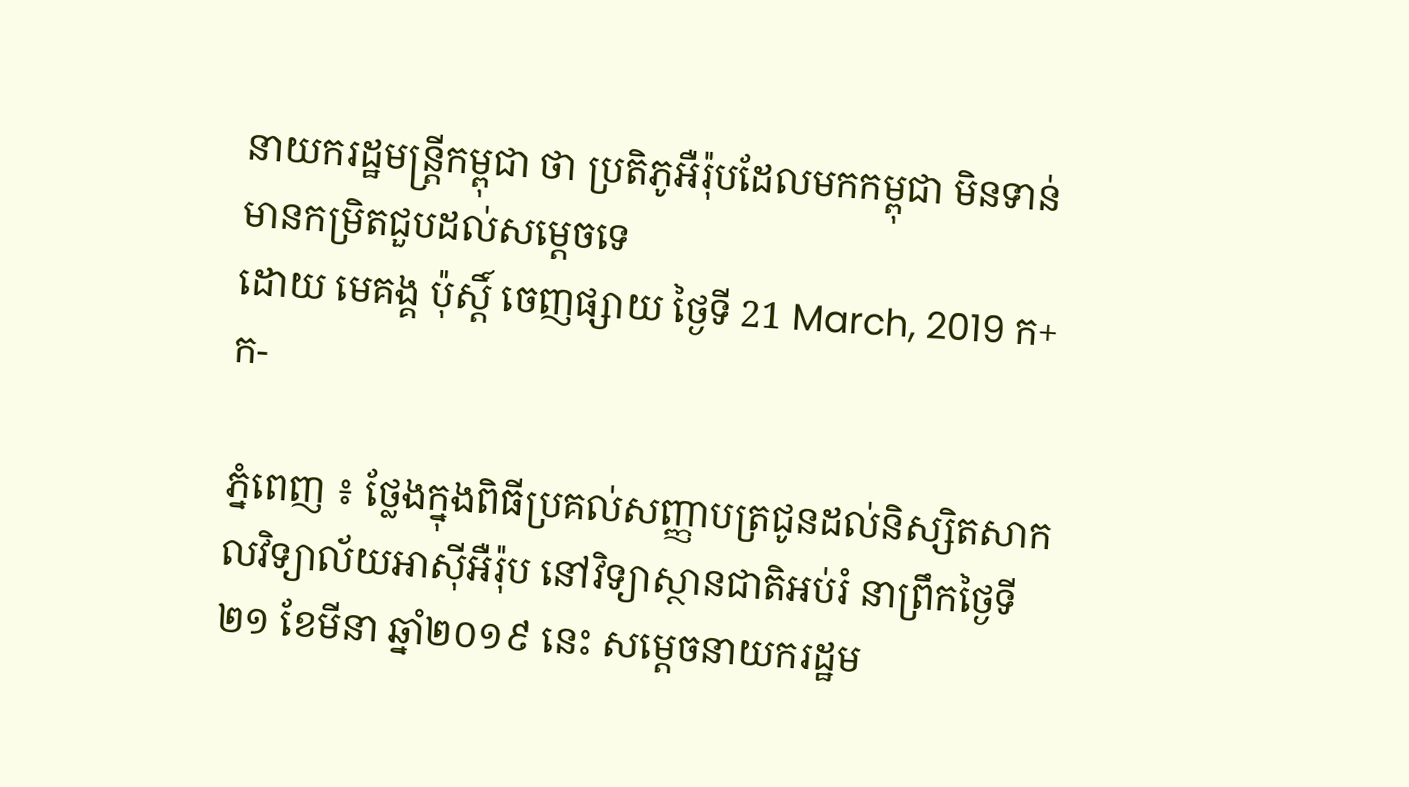នាយករដ្ឋមន្ត្រីកម្ពុជា ថា ប្រតិភូអឺរ៉ុបដែលមកកម្ពុជា មិនទាន់មានកម្រិតជួបដល់សម្តេចទេ
ដោយ មេគង្គ ប៉ុស្តិ៍ ចេញផ្សាយ ថ្ងៃទី 21 March, 2019 ក+ ក-

ភ្នំពេញ ៖ ថ្លែងក្នុងពិធីប្រគល់សញ្ញាបត្រជូនដល់និស្សិតសាកលវិទ្យាល័យអាស៊ីអឺរ៉ុប នៅវិទ្យាស្ថានជាតិអប់រំ នាព្រឹកថ្ងៃទី២១ ខែមីនា ឆ្នាំ២០១៩ នេះ សម្តេចនាយករដ្ឋម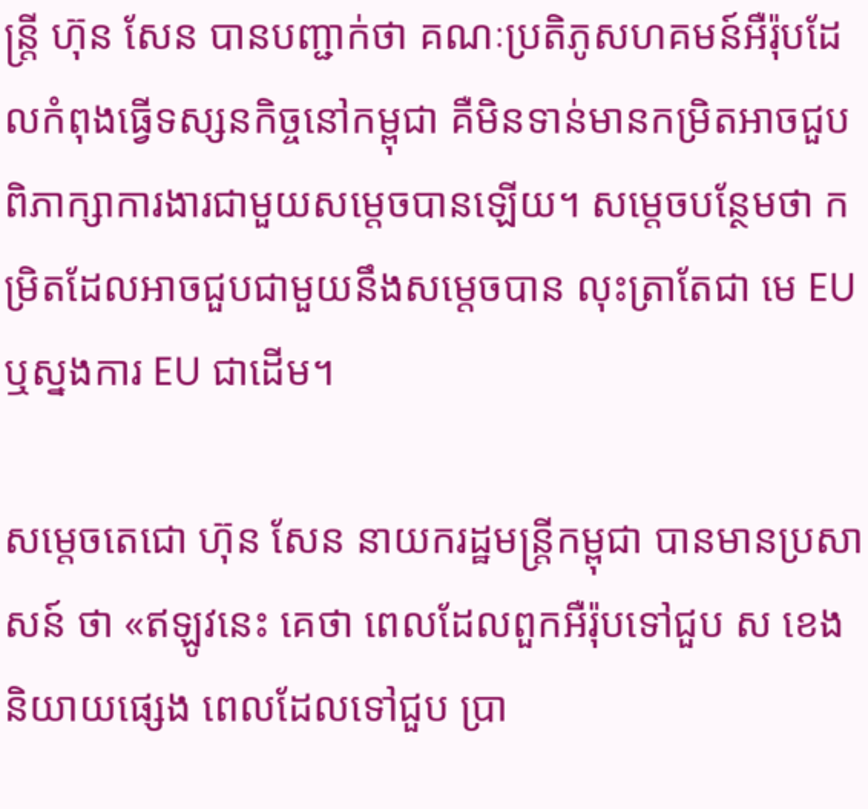ន្រ្តី ហ៊ុន សែន បានបញ្ជាក់ថា គណៈប្រតិភូសហគមន៍អឺរ៉ុបដែលកំពុងធ្វើទស្សនកិច្ចនៅកម្ពុជា គឺមិនទាន់មានកម្រិតអាចជួបពិភាក្សាការងារជាមួយសម្តេចបានឡើយ។ សម្តេចបន្ថែមថា កម្រិតដែលអាចជួបជាមួយនឹងសម្តេចបាន លុះត្រាតែជា មេ EU ឬស្នងការ EU ជាដើម។

សម្តេចតេជោ ហ៊ុន សែន នាយករដ្ឋមន្ត្រីកម្ពុជា បានមានប្រសាសន៍ ថា «ឥឡូវនេះ គេថា ពេលដែលពួកអឺរ៉ុបទៅជួប ស ខេង និយាយផ្សេង ពេលដែលទៅជួប ប្រា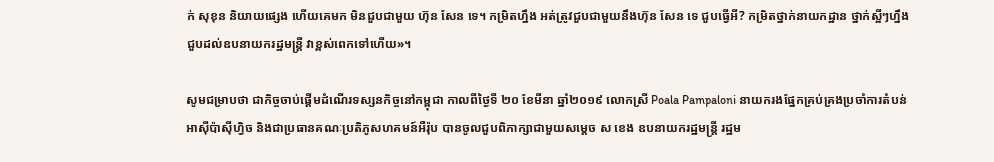ក់ សុខុន និយាយផ្សេង ហើយគេមក មិនជួបជាមួយ ហ៊ុន សែន ទេ។ កម្រិតហ្នឹង អត់ត្រូវជួបជាមួយនឹងហ៊ុន សែន ទេ ជួបធ្វើអី? កម្រិតថ្នាក់នាយកដ្ឋាន ថ្នាក់ស្អីៗហ្នឹង ជួបដល់ឧបនាយករដ្ឋមន្រ្តី វាខ្ពស់ពេកទៅហើយ»។

សូមជម្រាបថា ជាកិច្ចចាប់ផ្តើមដំណើរទស្សនកិច្ចនៅកម្ពុជា កាលពីថ្ងៃទី ២០ ខែមីនា ឆ្នាំ២០១៩ លោកស្រី Poala Pampaloni នាយករងផ្នែកគ្រប់គ្រងប្រចាំការតំបន់អាស៊ីប៉ាស៊ីហ្វិច និងជាប្រធានគណៈប្រតិភូសហគមន៍អឺរ៉ុប បានចូលជួបពិភាក្សាជាមួយសម្តេច ស ខេង ឧបនាយករដ្ឋមន្ត្រី រដ្ឋម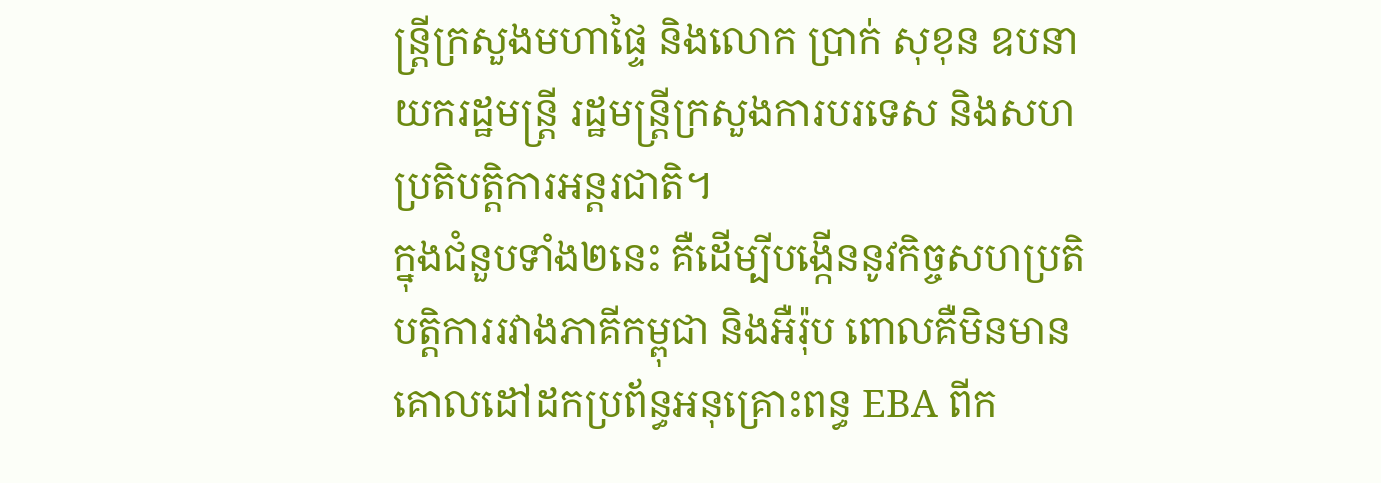ន្រ្តីក្រសួងមហាផ្ទៃ និងលោក ប្រាក់ សុខុន ឧបនាយករដ្ឋមន្ត្រី រដ្ឋមន្រ្តីក្រសួងការបរទេស និងសហប្រតិបត្តិការអន្តរជាតិ។
ក្នុងជំនួបទាំង២នេះ គឺដើម្បីបង្កើននូវកិច្ចសហប្រតិបត្តិការរវាងភាគីកម្ពុជា និងអឺរ៉ុប ពោលគឺមិនមានគោលដៅដកប្រព័ន្ធអនុគ្រោះពន្ធ EBA ពីក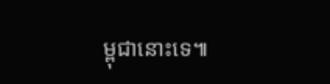ម្ពុជានោះទេ៕